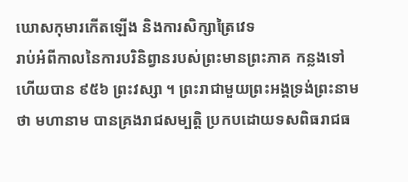ឃោសកុមារកើតឡើង និងការសិក្សាត្រៃវេទ
រាប់អំពីកាលនៃការបរិនិព្វានរបស់ព្រះមានព្រះភាគ កន្លងទៅហើយបាន ៩៥៦ ព្រះវស្សា ។ ព្រះរាជាមួយព្រះអង្គទ្រង់ព្រះនាមថា មហានាម បានគ្រងរាជសម្បត្តិ ប្រកបដោយទសពិធរាជធ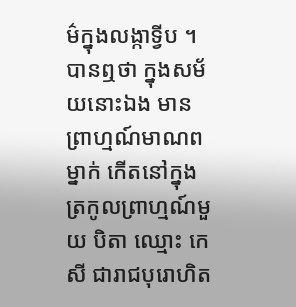ម៌ក្នុងលង្កាទ្វីប ។ បានឮថា ក្នុងសម័យនោះឯង មានព្រាហ្មណ៍មាណពម្នាក់ កើតនៅក្នុងត្រកូលព្រាហ្មណ៍មួយ បិតា ឈ្មោះ កេសី ជារាជបុរោហិត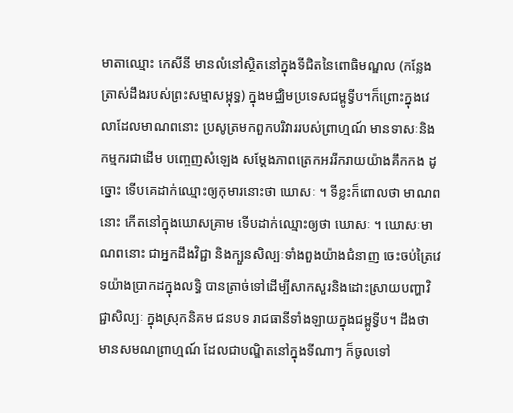មាតាឈ្មោះ កេសីនី មានលំនៅស្ថិតនៅក្នុងទីជិតនៃពោធិមណ្ឌល (កន្លែងត្រាស់ដឹងរបស់ព្រះសម្មាសម្ពុទ្ធ) ក្នុងមជ្ឈិមប្រទេសជម្ពូទ្វីប។ក៏ព្រោះក្នុងវេលាដែលមាណពនោះ ប្រសូត្រមកពួកបរិវាររបស់ព្រាហ្មណ៍ មានទាសៈនិងកម្មករជាដើម បញ្ចេញសំឡេង សម្តែងភាពត្រេកអររីករាយយ៉ាងគឹកកង ដូច្នោះ ទើបគេដាក់ឈ្មោះឲ្យកុមារនោះថា ឃោសៈ ។ ទីខ្លះក៏ពោលថា មាណពនោះ កើតនៅក្នុងឃោសគ្រាម ទើបដាក់ឈ្មោះឲ្យថា ឃោសៈ ។ ឃោសៈមាណពនោះ ជាអ្នកដឹងវិជ្ជា និងក្បួនសិល្បៈទាំងពួងយ៉ាងជំនាញ ចេះចប់ត្រៃវេទយ៉ាងប្រាកដក្នុងលទ្ធិ បានត្រាច់ទៅដើម្បីសាកសួរនិងដោះស្រាយបញ្ហាវិជ្ជាសិល្បៈ ក្នុងស្រុកនិគម ជនបទ រាជធានីទាំងឡាយក្នុងជម្ពូទ្វីប។ ដឹងថា មានសមណព្រាហ្មណ៍ ដែលជាបណ្ឌិតនៅក្នុងទីណាៗ ក៏ចូលទៅ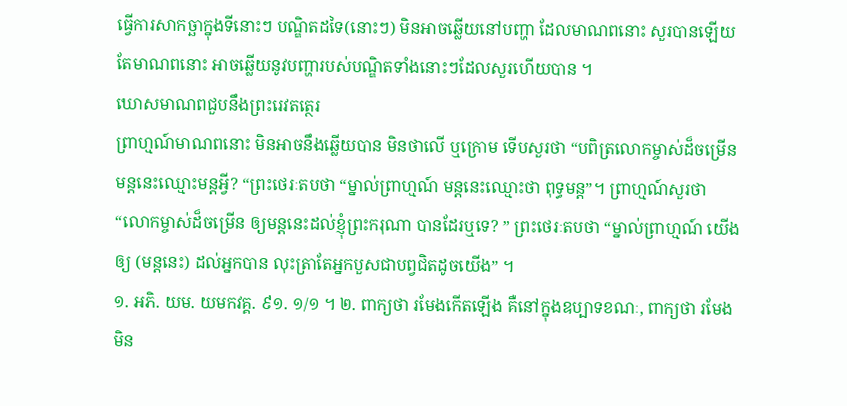ធ្វើការសាកច្ឆាក្នុងទីនោះៗ បណ្ឌិតដទៃ(នោះៗ) មិនអាចឆ្លើយនៅបញ្ហា ដែលមាណពនោះ សួរបានឡើយ តែមាណពនោះ អាចឆ្លើយនូវបញ្ហារបស់បណ្ឌិតទាំងនោះៗដែលសួរហើយបាន ។
ឃោសមាណពជួបនឹងព្រះរេវតត្ថេរ
ព្រាហ្មណ៍មាណពនោះ មិនអាចនឹងឆ្លើយបាន មិនថាលើ ឬក្រោម ទើបសួរថា “បពិត្រលោកម្ចាស់ដ៏ចម្រើន មន្តនេះឈ្មោះមន្តអ្វី? “ព្រះថេរៈតបថា “ម្នាល់ព្រាហ្មណ៍ មន្តនេះឈ្មោះថា ពុទ្ធមន្ត”។ ព្រាហ្មណ៍សួរថា “លោកម្ចាស់ដ៏ចម្រើន ឲ្យមន្តនេះដល់ខ្ញុំព្រះករុណា បានដែរឬទេ? ” ព្រះថេរៈតបថា “ម្នាល់ព្រាហ្មណ៍ យើងឲ្យ (មន្តនេះ) ដល់អ្នកបាន លុះត្រាតែអ្នកបួសជាបព្វជិតដូចយើង” ។
១. អភិ. យម. យមកវគ្គ. ៩១. ១/១ ។ ២. ពាក្យថា រមែងកើតឡើង គឺនៅក្នុងឧប្បាទខណៈ, ពាក្យថា រមែងមិន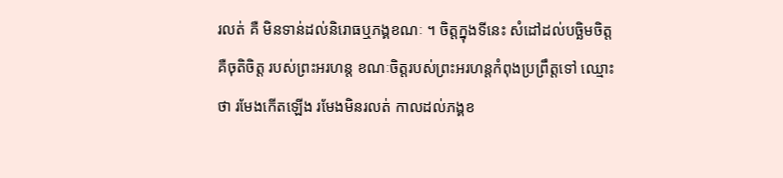រលត់ គឺ មិនទាន់ដល់និរោធឬភង្គខណៈ ។ ចិត្តក្នុងទីនេះ សំដៅដល់បច្ឆិមចិត្ត គឺចុតិចិត្ត របស់ព្រះអរហន្ត ខណៈចិត្តរបស់ព្រះអរហន្តកំពុងប្រព្រឹត្តទៅ ឈ្មោះថា រមែងកើតឡើង រមែងមិនរលត់ កាលដល់ភង្គខ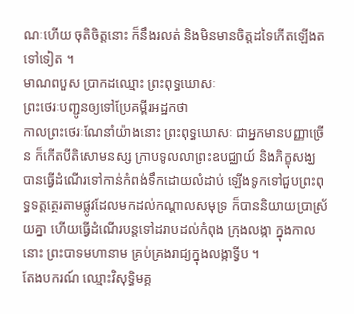ណៈហើយ ចុតិចិត្តនោះ ក៏នឹងរលត់ និងមិនមានចិត្តដទៃកើតឡើងតទៅទៀត ។
មាណពបួស ប្រាកដឈ្មោះ ព្រះពុទ្ធឃោសៈ
ព្រះថេរៈបញ្ជូនឲ្យទៅប្រែគម្ពីរអដ្ឋកថា
កាលព្រះថេរៈណែនាំយ៉ាងនោះ ព្រះពុទ្ធឃោសៈ ជាអ្នកមានបញ្ញាច្រើន ក៏កើតបីតិសោមនស្ស ក្រាបទូលលាព្រះឧបជ្ឈាយ៍ និងភិក្ខុសង្ឃ បានធ្វើដំណើរទៅកាន់កំពង់ទឹកដោយលំដាប់ ឡើងទូកទៅជួបព្រះពុទ្ធទត្តត្ថេរតាមផ្លូវដែលមកដល់កណ្តាលសមុទ្រ ក៏បាននិយាយប្រាស្រ័យគ្នា ហើយធ្វើដំណើរបន្តទៅដរាបដល់កំពុង ក្រុងលង្កា ក្នុងកាលនោះ ព្រះបាទមហានាម គ្រប់គ្រងរាជ្យក្នុងលង្កាទ្វីប ។
តែងបករណ៍ ឈ្មោះវិសុទ្ធិមគ្គ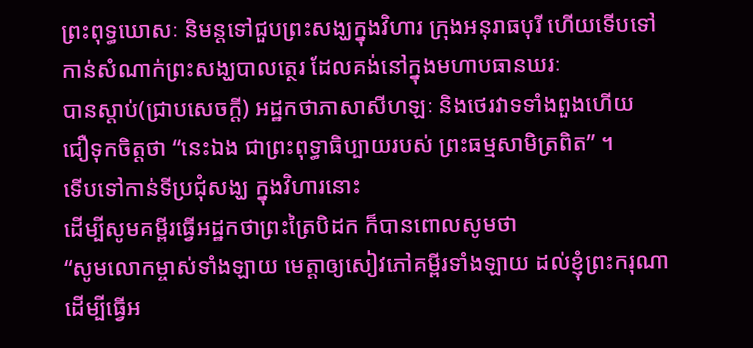ព្រះពុទ្ធឃោសៈ និមន្តទៅជួបព្រះសង្ឃក្នុងវិហារ ក្រុងអនុរាធបុរី ហើយទើបទៅ
កាន់សំណាក់ព្រះសង្ឃបាលត្ថេរ ដែលគង់នៅក្នុងមហាបធានឃរៈ
បានស្តាប់(ជ្រាបសេចក្តី) អដ្ឋកថាភាសាសីហឡៈ និងថេរវាទទាំងពួងហើយ
ជឿទុកចិត្តថា “នេះឯង ជាព្រះពុទ្ធាធិប្បាយរបស់ ព្រះធម្មសាមិត្រពិត” ។
ទើបទៅកាន់ទីប្រជុំសង្ឃ ក្នុងវិហារនោះ
ដើម្បីសូមគម្ពីរធ្វើអដ្ឋកថាព្រះត្រៃបិដក ក៏បានពោលសូមថា
“សូមលោកម្ចាស់ទាំងឡាយ មេត្តាឲ្យសៀវភៅគម្ពីរទាំងឡាយ ដល់ខ្ញុំព្រះករុណា
ដើម្បីធ្វើអ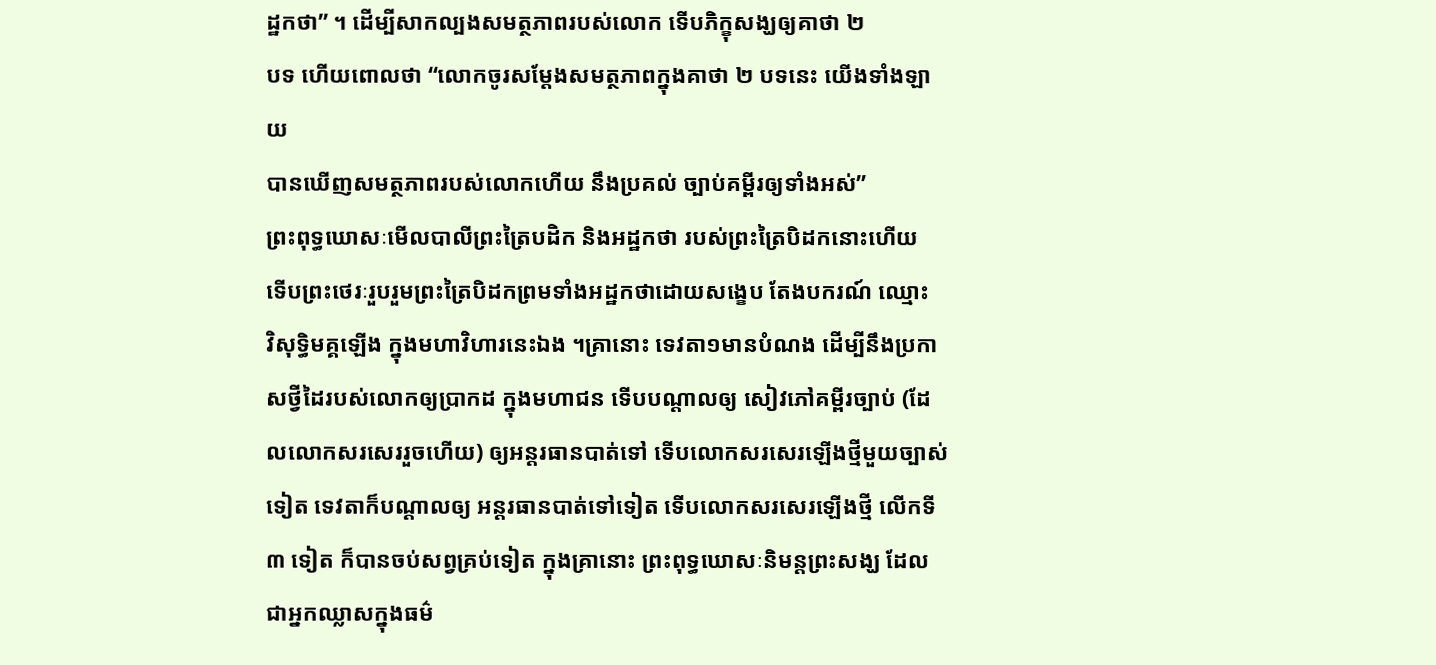ដ្ឋកថា” ។ ដើម្បីសាកល្បងសមត្ថភាពរបស់លោក ទើបភិក្ខុសង្ឃឲ្យគាថា ២
បទ ហើយពោលថា “លោកចូរសម្តែងសមត្ថភាពក្នុងគាថា ២ បទនេះ យើងទាំងឡាយ
បានឃើញសមត្ថភាពរបស់លោកហើយ នឹងប្រគល់ ច្បាប់គម្ពីរឲ្យទាំងអស់”
ព្រះពុទ្ធឃោសៈមើលបាលីព្រះត្រៃបដិក និងអដ្ឋកថា របស់ព្រះត្រៃបិដកនោះហើយ
ទើបព្រះថេរៈរួបរួមព្រះត្រៃបិដកព្រមទាំងអដ្ឋកថាដោយសង្ខេប តែងបករណ៍ ឈ្មោះ
វិសុទ្ធិមគ្គឡើង ក្នុងមហាវិហារនេះឯង ។គ្រានោះ ទេវតា១មានបំណង ដើម្បីនឹងប្រកាសថ្វីដៃរបស់លោកឲ្យប្រាកដ ក្នុងមហាជន ទើបបណ្តាលឲ្យ សៀវភៅគម្ពីរច្បាប់ (ដែលលោកសរសេររួចហើយ) ឲ្យអន្តរធានបាត់ទៅ ទើបលោកសរសេរឡើងថ្មីមួយច្បាស់ទៀត ទេវតាក៏បណ្តាលឲ្យ អន្តរធានបាត់ទៅទៀត ទើបលោកសរសេរឡើងថ្មី លើកទី ៣ ទៀត ក៏បានចប់សព្វគ្រប់ទៀត ក្នុងគ្រានោះ ព្រះពុទ្ធឃោសៈនិមន្តព្រះសង្ឃ ដែលជាអ្នកឈ្លាសក្នុងធម៌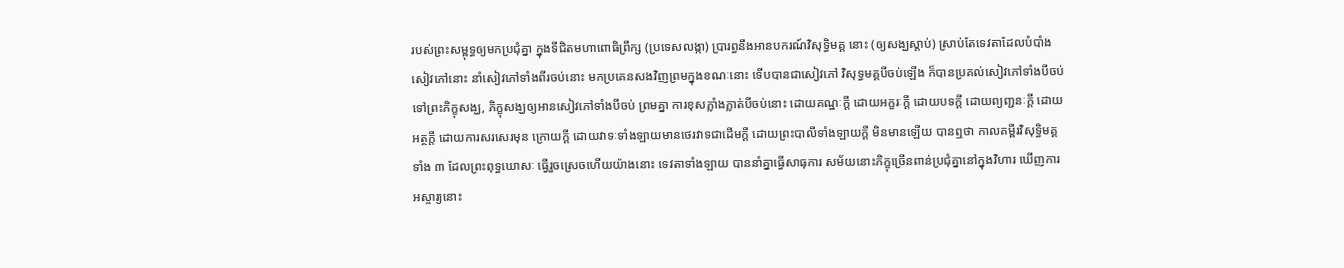របស់ព្រះសម្ពុទ្ធឲ្យមកប្រជុំគ្នា ក្នុងទីជិតមហាពោធិព្រឹក្ស (ប្រទេសលង្កា) ប្រារព្ធនឹងអានបករណ៍វិសុទ្ធិមគ្គ នោះ (ឲ្យសង្ឃស្តាប់) ស្រាប់តែទេវតាដែលបំបាំងសៀវភៅនោះ នាំសៀវភៅទាំងពីរចប់នោះ មកប្រគេនសងវិញព្រមក្នុងខណៈនោះ ទើបបានជាសៀវភៅ វិសុទ្ធមគ្គបីចប់ឡើង ក៏បានប្រគល់សៀវភៅទាំងបីចប់ ទៅព្រះភិក្ខុសង្ឃ, ភិក្ខុសង្ឃឲ្យអានសៀវភៅទាំងបីចប់ ព្រមគ្នា ការខុសភ្លាំងភ្លាត់បីចប់នោះ ដោយគណ្ឋៈក្តី ដោយអក្ខរៈក្តី ដោយបទក្តី ដោយព្យញ្ជនៈក្តី ដោយអត្ថក្តី ដោយការសរសេរមុន ក្រោយក្តី ដោយវាទៈទាំងឡាយមានថេរវាទជាដើមក្តី ដោយព្រះបាលីទាំងឡាយក្តី មិនមានឡើយ បានឮថា កាលគម្ពីរវិសុទ្ធិមគ្គទាំង ៣ ដែលព្រះពុទ្ធឃោសៈ ធ្វើរួចស្រេចហើយយ៉ាងនោះ ទេវតាទាំងឡាយ បាននាំគ្នាធ្វើសាធុការ សម័យនោះភិក្ខុច្រើនពាន់ប្រជុំគ្នានៅក្នុងវិហារ ឃើញការអស្ចារ្យនោះ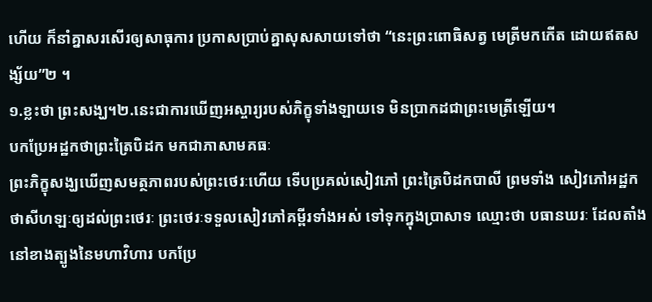ហើយ ក៏នាំគ្នាសរសើរឲ្យសាធុការ ប្រកាសប្រាប់គ្នាសុសសាយទៅថា “នេះព្រះពោធិសត្វ មេត្រីមកកើត ដោយឥតសង្ស័យ”២ ។
១.ខ្លះថា ព្រះសង្ឃ។២.នេះជាការឃើញអស្ចារ្យរបស់ភិក្ខុទាំងឡាយទេ មិនប្រាកដជាព្រះមេត្រីឡើយ។
បកប្រែអដ្ឋកថាព្រះត្រៃបិដក មកជាភាសាមគធៈ
ព្រះភិក្ខុសង្ឃឃើញសមត្ថភាពរបស់ព្រះថេរៈហើយ ទើបប្រគល់សៀវភៅ ព្រះត្រៃបិដកបាលី ព្រមទាំង សៀវភៅអដ្ឋកថាសីហឡៈឲ្យដល់ព្រះថេរៈ ព្រះថេរៈទទួលសៀវភៅគម្ពីរទាំងអស់ ទៅទុកក្នុងប្រាសាទ ឈ្មោះថា បធានឃរៈ ដែលតាំងនៅខាងត្បូងនៃមហាវិហារ បកប្រែ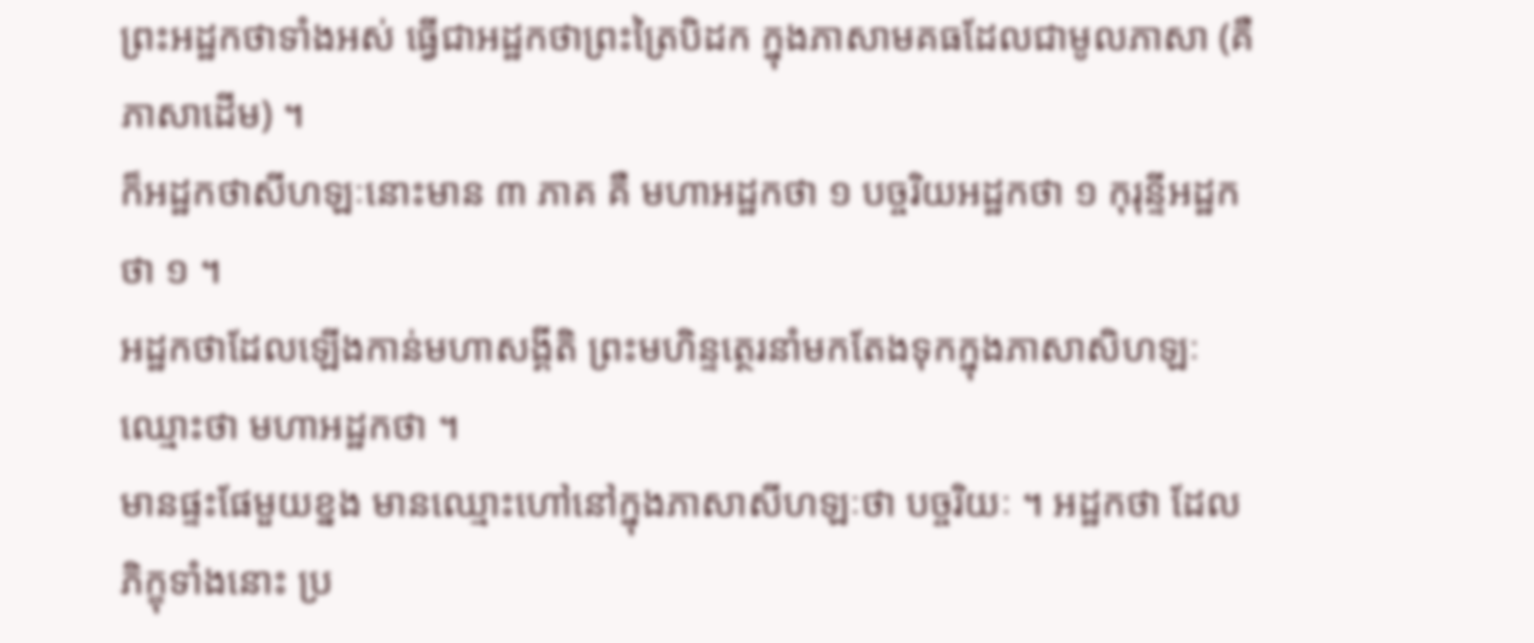ព្រះអដ្ឋកថាទាំងអស់ ធ្វើជាអដ្ឋកថាព្រះត្រៃបិដក ក្នុងភាសាមគធដែលជាមូលភាសា (គឺភាសាដើម) ។
ក៏អដ្ឋកថាសីហឡៈនោះមាន ៣ ភាគ គឺ មហាអដ្ឋកថា ១ បច្ចរិយអដ្ឋកថា ១ កុរុន្ទីអដ្ឋកថា ១ ។
អដ្ឋកថាដែលឡើងកាន់មហាសង្គីតិ ព្រះមហិន្ទត្ថេរនាំមកតែងទុកក្នុងភាសាសិហឡៈ ឈ្មោះថា មហាអដ្ឋកថា ។
មានផ្ទះផែមួយខ្នង មានឈ្មោះហៅនៅក្នុងភាសាសីហឡៈថា បច្ចរិយៈ ។ អដ្ឋកថា ដែលភិក្ខុទាំងនោះ ប្រ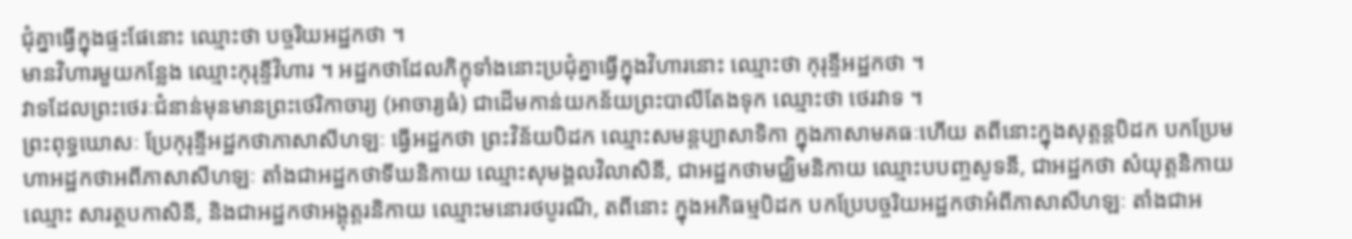ជុំគ្នាធ្វើក្នុងផ្ទះផែនោះ ឈ្មោះថា បច្ចរិយអដ្ឋកថា ។
មានវិហារមួយកន្លែង ឈ្មោះកុរុន្ទីវិហារ ។ អដ្ឋកថាដែលភិក្ខុទាំងនោះប្រជុំគ្នាធ្វើក្នុងវិហារនោះ ឈ្មោះថា កុរុន្ទីអដ្ឋកថា ។
វាទដែលព្រះថេរៈជំនាន់មុនមានព្រះថេរិកាចារ្យ (អាចារ្យធំ) ជាដើមកាន់យកន័យព្រះបាលីតែងទុក ឈ្មោះថា ថេរវាទ ។
ព្រះពុទ្ធឃោសៈ ប្រែកុរុន្ទីអដ្ឋកថាភាសាសីហឡៈ ធ្វើអដ្ឋកថា ព្រះវិន័យបិដក ឈ្មោះសមន្តប្បាសាទិកា ក្នុងភាសាមគធៈហើយ តពីនោះក្នុងសុត្តន្តបិដក បកប្រែមហាអដ្ឋកថាអពីភាសាសីហឡៈ តាំងជាអដ្ឋកថាទីឃនិកាយ ឈ្មោះសុមង្គលវិលាសិនី, ជាអដ្ឋកថាមជ្ឈិមនិកាយ ឈ្មោះបបញ្ចសូទនី, ជាអដ្ឋកថា សំយុត្តនិកាយ ឈ្មោះ សារត្ថបកាសិនី, និងជាអដ្ឋកថាអង្គុត្តរនិកាយ ឈ្មោះមនោរថបូរណី, តពីនោះ ក្នុងអភិធម្មបិដក បកប្រែបច្ចរិយអដ្ឋកថាអំពីភាសាសីហឡៈ តាំងជាអ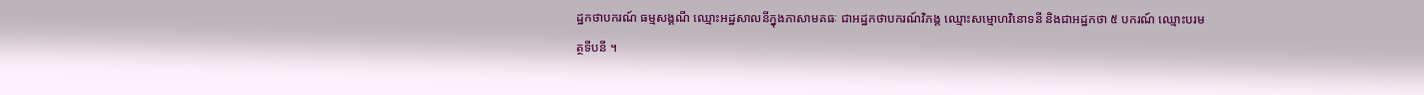ដ្ឋកថាបករណ៍ ធម្មសង្គណី ឈ្មោះអដ្ឋសាលនីក្នុងភាសាមគធៈ ជាអដ្ឋកថាបករណ៍វិភង្គ ឈ្មោះសម្មោហវិនោទនី និងជាអដ្ឋកថា ៥ បករណ៍ ឈ្មោះបរមត្ថទីបនី ។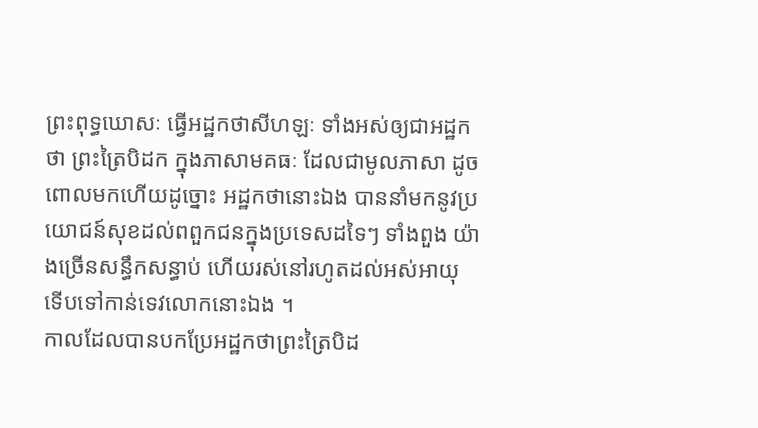ព្រះពុទ្ធឃោសៈ ធ្វើអដ្ឋកថាសីហឡៈ ទាំងអស់ឲ្យជាអដ្ឋកថា ព្រះត្រៃបិដក ក្នុងភាសាមគធៈ ដែលជាមូលភាសា ដូចពោលមកហើយដូច្នោះ អដ្ឋកថានោះឯង បាននាំមកនូវប្រយោជន៍សុខដល់ពពួកជនក្នុងប្រទេសដទៃៗ ទាំងពួង យ៉ាងច្រើនសន្ធឹកសន្ធាប់ ហើយរស់នៅរហូតដល់អស់អាយុ ទើបទៅកាន់ទេវលោកនោះឯង ។
កាលដែលបានបកប្រែអដ្ឋកថាព្រះត្រៃបិដ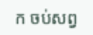ក ចប់សព្វ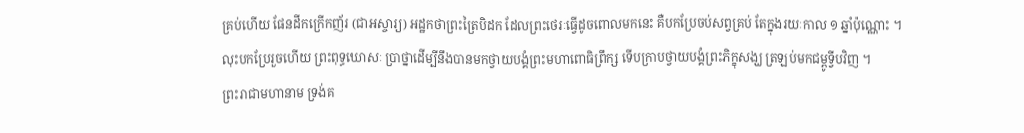គ្រប់ហើយ ផែនដីកក្រើកញ័រ (ជាអស្ចារ្យ) អដ្ឋកថាព្រះត្រៃបិដក ដែលព្រះថេរៈធ្វើដូចពោលមកនេះ គឺបកប្រែចប់សព្វគ្រប់ តែក្នុងរយៈកាល ១ ឆ្នាំប៉ុណ្ណោះ ។
លុះបកប្រែរួចហើយ ព្រះពុទ្ធឃោសៈ ប្រាថ្នាដើម្បីនឹងបានមកថ្វាយបង្គំព្រះមហាពោធិព្រឹក្ស ទើបក្រាបថ្វាយបង្គំព្រះភិក្ខុសង្ឃ ត្រឡប់មកជម្ពូទ្វីបវិញ ។
ព្រះរាជាមហានាម ទ្រង់គ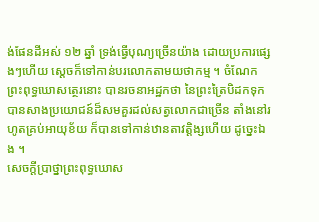ង់ផែនដីអស់ ១២ ឆ្នាំ ទ្រង់ធ្វើបុណ្យច្រើនយ៉ាង ដោយប្រការផ្សេងៗហើយ ស្តេចក៏ទៅកាន់បរលោកតាមយថាកម្ម ។ ចំណែកព្រះពុទ្ធឃោសត្ថេរនោះ បានរចនាអដ្ឋកថា នៃព្រះត្រៃបិដកទុក បានសាងប្រយោជន៍ដ៏សមគួរដល់សត្វលោកជាច្រើន តាំងនៅរហូតគ្រប់អាយុខ័យ ក៏បានទៅកាន់ឋានតាវត្តិង្សហើយ ដូច្នេះឯង ។
សេចក្តីប្រាថ្នាព្រះពុទ្ធឃោស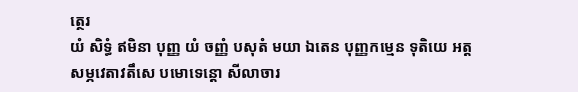ត្ថេរ
យំ សិទ្ធំ ឥមិនា បុញ្ញ យំ ចញ្ញំ បសុតំ មយា ឯតេន បុញ្ញកម្មេន ទុតិយេ អត្តសម្ភវេតាវតឹសេ បមោទេន្តោ សីលាចារ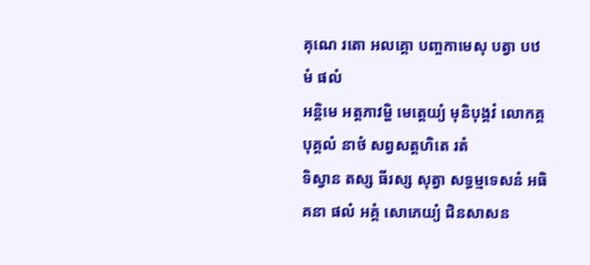គុណេ រតោ អលគ្គោ បញ្ចកាមេសុ បត្វា បឋមំ ផលំ
អន្តិមេ អត្តភាវម្ហិ មេត្តេយ្យំ មុនិបុង្គវំ លោកគ្គបុគ្គលំ នាថំ សព្វសត្តហិតេ រតំ
ទិស្វាន តស្ស ធីរស្ស សុត្វា សទ្ធម្មទេសនំ អធិគនា ផលំ អគ្គំ សោភេយ្យំ ជិនសាសន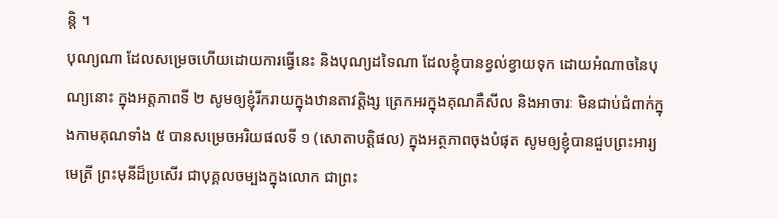ន្តិ ។
បុណ្យណា ដែលសម្រេចហើយដោយការធ្វើនេះ និងបុណ្យដទៃណា ដែលខ្ញុំបានខ្វល់ខ្វាយទុក ដោយអំណាចនៃបុណ្យនោះ ក្នុងអត្តភាពទី ២ សូមឲ្យខ្ញុំរីករាយក្នុងឋានតាវត្តិង្ស ត្រេកអរក្នុងគុណគឺសីល និងអាចារៈ មិនជាប់ជំពាក់ក្នុងកាមគុណទាំង ៥ បានសម្រេចអរិយផលទី ១ (សោតាបត្តិផល) ក្នុងអត្ថភាពចុងបំផុត សូមឲ្យខ្ញុំបានជួបព្រះអារ្យមេត្រី ព្រះមុនីដ៏ប្រសើរ ជាបុគ្គលចម្បងក្នុងលោក ជាព្រះ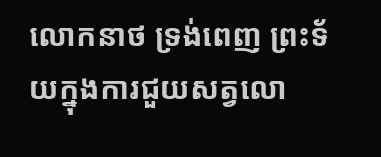លោកនាថ ទ្រង់ពេញ ព្រះទ័យក្នុងការជួយសត្វលោ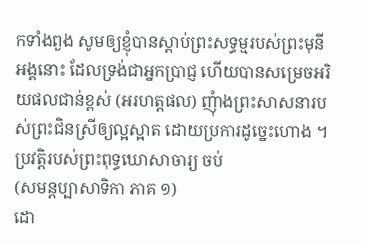កទាំងពួង សូមឲ្យខ្ញុំបានស្តាប់ព្រះសទ្ធម្មរបស់ព្រះមុនីអង្គនោះ ដែលទ្រង់ជាអ្នកប្រាជ្ញ ហើយបានសម្រេចអរិយផលជាន់ខ្ពស់ (អរហត្តផល) ញុំាងព្រះសាសនារបស់ព្រះជិនស្រីឲ្យល្អស្អាត ដោយប្រការដូច្នេះហោង ។
ប្រវត្តិរបស់ព្រះពុទ្ធឃោសាចារ្យ ចប់
(សមន្តប្បាសាទិកា ភាគ ១)
ដោ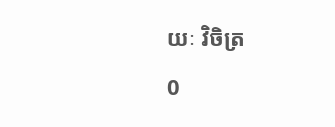យៈ វិចិត្រ
0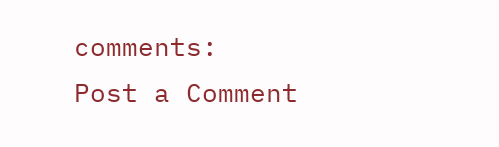comments:
Post a Comment